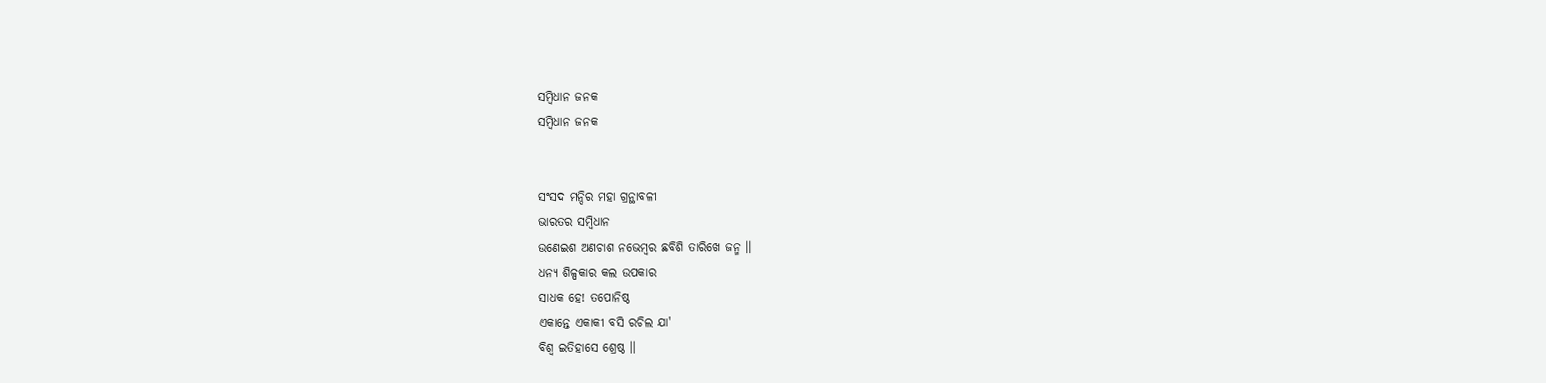ସମ୍ବିଧାନ ଜନକ
ସମ୍ବିଧାନ ଜନକ


ସଂସଦ ମନ୍ଦିର ମହା ଗ୍ରନ୍ଥାବଳୀ
ଭାରତର ସମ୍ବିଧାନ
ଉଣେଇଶ ଅଣଚାଶ ନଭେମ୍ବର ଛବିଶି ତାରିଖେ ଜନ୍ମ ।।
ଧନ୍ୟ ଶିଳ୍ପକାର କଲ ଉପକାର
ସାଧକ ହେ! ତପୋନିଷ୍ଠ
ଏକାନ୍ତେ ଏକାକୀ ବସି ରଚିଲ ଯା'
ବିଶ୍ଵ ଇତିହାସେ ଶ୍ରେଷ୍ଠ ।।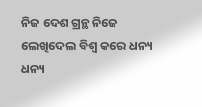ନିଜ ଦେଶ ଗ୍ରନ୍ଥ ନିଜେ ଲେଖିଦେଲ ବିଶ୍ଵ କରେ ଧନ୍ୟ ଧନ୍ୟ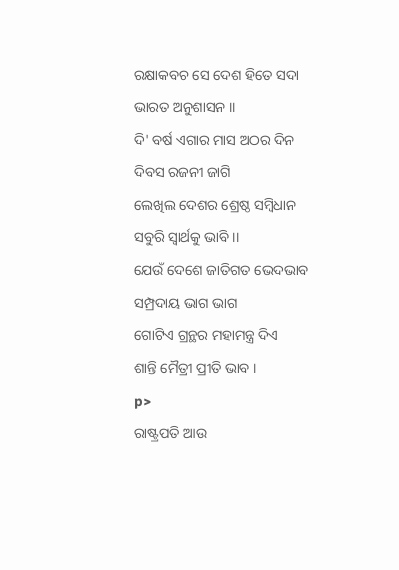ରକ୍ଷାକବଚ ସେ ଦେଶ ହିତେ ସଦା
ଭାରତ ଅନୁଶାସନ ।।
ଦି' ବର୍ଷ ଏଗାର ମାସ ଅଠର ଦିନ
ଦିବସ ରଜନୀ ଜାଗି
ଲେଖିଲ ଦେଶର ଶ୍ରେଷ୍ଠ ସମ୍ବିଧାନ
ସବୁରି ସ୍ୱାର୍ଥକୁ ଭାବି ।।
ଯେଉଁ ଦେଶେ ଜାତିଗତ ଭେଦଭାବ
ସମ୍ପ୍ରଦାୟ ଭାଗ ଭାଗ
ଗୋଟିଏ ଗ୍ରନ୍ଥର ମହାମନ୍ତ୍ର ଦିଏ
ଶାନ୍ତି ମୈତ୍ରୀ ପ୍ରୀତି ଭାବ ।
p>
ରାଷ୍ଟ୍ରପତି ଆଉ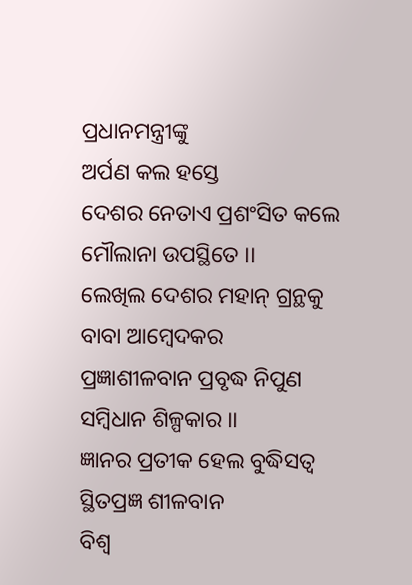ପ୍ରଧାନମନ୍ତ୍ରୀଙ୍କୁ
ଅର୍ପଣ କଲ ହସ୍ତେ
ଦେଶର ନେତାଏ ପ୍ରଶଂସିତ କଲେ
ମୌଲାନା ଉପସ୍ଥିତେ ।।
ଲେଖିଲ ଦେଶର ମହାନ୍ ଗ୍ରନ୍ଥକୁ
ବାବା ଆମ୍ବେଦକର
ପ୍ରଜ୍ଞାଶୀଳବାନ ପ୍ରବୃଦ୍ଧ ନିପୁଣ
ସମ୍ବିଧାନ ଶିଳ୍ପକାର ।।
ଜ୍ଞାନର ପ୍ରତୀକ ହେଲ ବୁଦ୍ଧିସତ୍ବ
ସ୍ଥିତପ୍ରଜ୍ଞ ଶୀଳବାନ
ବିଶ୍ଵ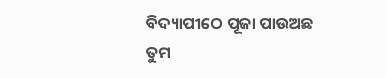ବିଦ୍ୟାପୀଠେ ପୂଜା ପାଉଅଛ
ତୁମ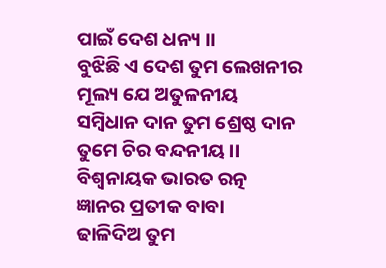ପାଇଁ ଦେଶ ଧନ୍ୟ ।।
ବୁଝିଛି ଏ ଦେଶ ତୁମ ଲେଖନୀର
ମୂଲ୍ୟ ଯେ ଅତୁଳନୀୟ
ସମ୍ବିଧାନ ଦାନ ତୁମ ଶ୍ରେଷ୍ଠ ଦାନ
ତୁମେ ଚିର ବନ୍ଦନୀୟ ।।
ବିଶ୍ୱନାୟକ ଭାରତ ରତ୍ନ
ଜ୍ଞାନର ପ୍ରତୀକ ବାବା
ଢାଳିଦିଅ ତୁମ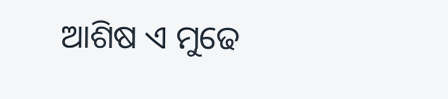ଆଶିଷ ଏ ମୁଢେ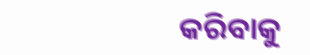କରିବାକୁ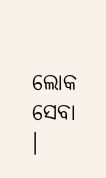ଲୋକ ସେବା ।